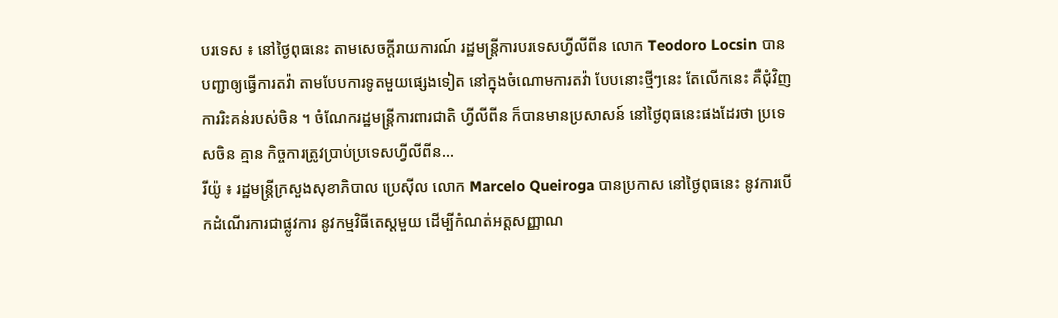បរទេស ៖ នៅថ្ងៃពុធនេះ តាមសេចក្តីរាយការណ៍ រដ្ឋមន្ត្រីការបរទេសហ្វីលីពីន លោក Teodoro Locsin បានបញ្ជាឲ្យធ្វើការតវ៉ា តាមបែបការទូតមួយផ្សេងទៀត នៅក្នុងចំណោមការតវ៉ា បែបនោះថ្មីៗនេះ តែលើកនេះ គឺជុំវិញការរិះគន់របស់ចិន ។ ចំណែករដ្ឋមន្ត្រីការពារជាតិ ហ្វីលីពីន ក៏បានមានប្រសាសន៍ នៅថ្ងៃពុធនេះផងដែរថា ប្រទេសចិន គ្មាន កិច្ចការត្រូវប្រាប់ប្រទេសហ្វីលីពីន...
រីយ៉ូ ៖ រដ្ឋមន្រ្តីក្រសួងសុខាភិបាល ប្រេស៊ីល លោក Marcelo Queiroga បានប្រកាស នៅថ្ងៃពុធនេះ នូវការបើកដំណើរការជាផ្លូវការ នូវកម្មវិធីតេស្តមួយ ដើម្បីកំណត់អត្តសញ្ញាណ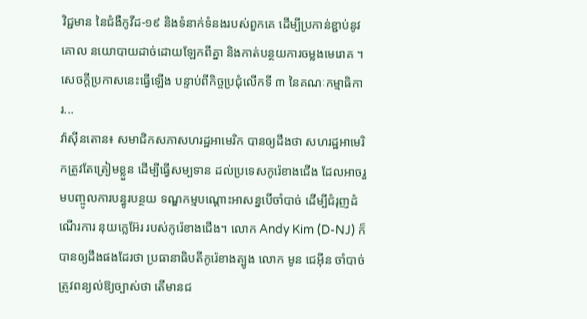វិជ្ជមាន នៃជំងឺកូវីដ-១៩ និងទំនាក់ទំនងរបស់ពួកគេ ដើម្បីប្រកាន់ខ្ជាប់នូវគោល នយោបាយដាច់ដោយឡែកពីគ្នា និងកាត់បន្ថយការចម្លងមេរោគ ។ សេចក្តីប្រកាសនេះធ្វើឡើង បន្ទាប់ពីកិច្ចប្រជុំលើកទី ៣ នៃគណៈកម្មាធិការ...
វ៉ាស៊ីនតោន៖ សមាជិកសភាសហរដ្ឋអាមេរិក បានឲ្យដឹងថា សហរដ្ឋអាមេរិកត្រូវតែត្រៀមខ្លួន ដើម្បីធ្វើសម្បទាន ដល់ប្រទេសកូរ៉េខាងជើង ដែលអាចរួមបញ្ចូលការបន្ធូរបន្ថយ ទណ្ឌកម្មបណ្តោះអាសន្នបើចាំបាច់ ដើម្បីជំរុញដំណើរការ នុយក្លេអ៊ែរ របស់កូរ៉េខាងជើង។ លោក Andy Kim (D-NJ) ក៏បានឲ្យដឹងផងដែរថា ប្រធានាធិបតីកូរ៉េខាងត្បូង លោក មូន ជេអ៊ីន ចាំបាច់ត្រូវពន្យល់ឱ្យច្បាស់ថា តើមានជ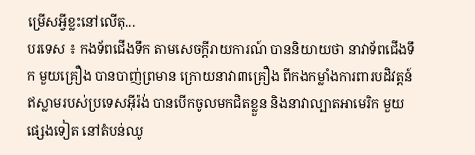ម្រើសអ្វីខ្លះនៅលើតុ...
បរទេស ៖ កងទ័ពជើងទឹក តាមសេចក្តីរាយការណ៍ បាននិយាយថា នាវាទ័ពជើងទឹក មួយគ្រឿង បានបាញ់ព្រមាន ក្រោយនាវា៣គ្រឿង ពីកងកម្លាំងការពារបដិវត្តន៍ ឥស្លាមរបស់ប្រទេសអ៊ីរ៉ង់ បានបើកចូលមកជិតខ្លួន និងនាវាល្បាតអាមេរិក មួយផ្សេងទៀត នៅតំបន់ឈូ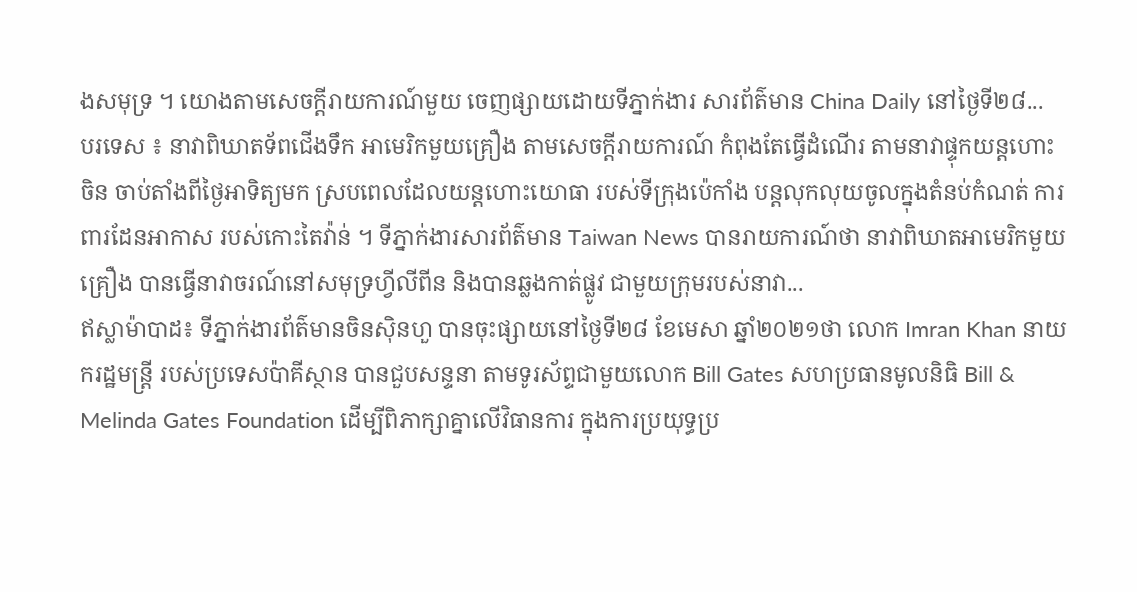ងសមុទ្រ ។ យោងតាមសេចក្តីរាយការណ៍មួយ ចេញផ្សាយដោយទីភ្នាក់ងារ សារព័ត៌មាន China Daily នៅថ្ងៃទី២៨...
បរទេស ៖ នាវាពិឃាតទ័ពជើងទឹក អាមេរិកមួយគ្រឿង តាមសេចក្តីរាយការណ៍ កំពុងតែធ្វើដំណើរ តាមនាវាផ្ទុកយន្តហោះចិន ចាប់តាំងពីថ្ងៃអាទិត្យមក ស្របពេលដែលយន្តហោះយោធា របស់ទីក្រុងប៉េកាំង បន្តលុកលុយចូលក្នុងតំនប់កំណត់ ការពារដែនអាកាស របស់កោះតៃវ៉ាន់ ។ ទីភ្នាក់ងារសារព័ត៌មាន Taiwan News បានរាយការណ៍ថា នាវាពិឃាតអាមេរិកមួយគ្រឿង បានធ្វើនាវាចរណ៍នៅសមុទ្រហ្វីលីពីន និងបានឆ្លងកាត់ផ្លូវ ជាមួយក្រុមរបស់នាវា...
ឥស្លាម៉ាបាដ៖ ទីភ្នាក់ងារព័ត៌មានចិនស៊ិនហួ បានចុះផ្សាយនៅថ្ងៃទី២៨ ខែមេសា ឆ្នាំ២០២១ថា លោក Imran Khan នាយករដ្ឋមន្ត្រី របស់ប្រទេសប៉ាគីស្ថាន បានជួបសន្ទនា តាមទូរស័ព្ទជាមួយលោក Bill Gates សហប្រធានមូលនិធិ Bill & Melinda Gates Foundation ដើម្បីពិភាក្សាគ្នាលើវិធានការ ក្នុងការប្រយុទ្ធប្រ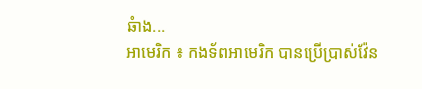ឆំាង...
អាមេរិក ៖ កងទ័ពអាមេរិក បានប្រើប្រាស់វ៉ែន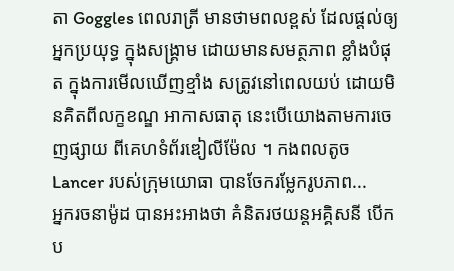តា Goggles ពេលរាត្រី មានថាមពលខ្ពស់ ដែលផ្តល់ឲ្យអ្នកប្រយុទ្ធ ក្នុងសង្រ្គាម ដោយមានសមត្ថភាព ខ្លាំងបំផុត ក្នុងការមើលឃើញខ្មាំង សត្រូវនៅពេលយប់ ដោយមិនគិតពីលក្ខខណ្ឌ អាកាសធាតុ នេះបើយោងតាមការចេញផ្សាយ ពីគេហទំព័រឌៀលីម៉ែល ។ កងពលតូច Lancer របស់ក្រុមយោធា បានចែករម្លែករូបភាព...
អ្នករចនាម៉ូដ បានអះអាងថា គំនិតរថយន្តអគ្គិសនី បើកប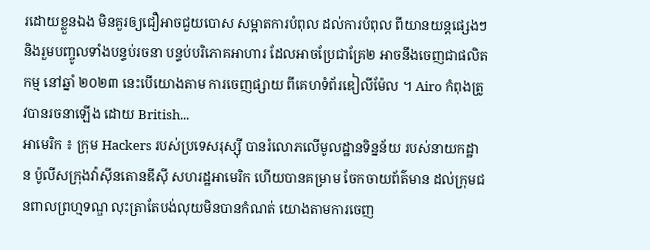រដោយខ្លួនឯង មិនគួរឲ្យជឿអាចជួយបោស សម្អាតការបំពុល ដល់ការបំពុល ពីយានយន្តផ្សេងៗ និងរួមបញ្ចូលទាំងបន្ទប់រចនា បន្ទប់បរិភោគអាហារ ដែលអាចប្រែជាគ្រែ២ អាចនឹងចេញជាផលិតកម្ម នៅឆ្នាំ ២០២៣ នេះបើយោងតាម ការចេញផ្សាយ ពីគេហទំព័រឌៀលីម៉ែល ។ Airo កំពុងត្រូវបានរចនាឡើង ដោយ British...
អាមេរិក ៖ ក្រុម Hackers របស់ប្រទេសរុស្ស៊ី បានរំលោភលើមូលដ្ឋានទិន្នន័យ របស់នាយកដ្ឋាន ប៉ូលីសក្រុងវ៉ាស៊ីនតោនឌីស៊ី សហរដ្ឋអាមេរិក ហើយបានគម្រាម ចែកចាយព័ត៌មាន ដល់ក្រុមជនពាលព្រហ្មទណ្ឌ លុះត្រាតែបង់លុយមិនបានកំណត់ យោងតាមការចេញ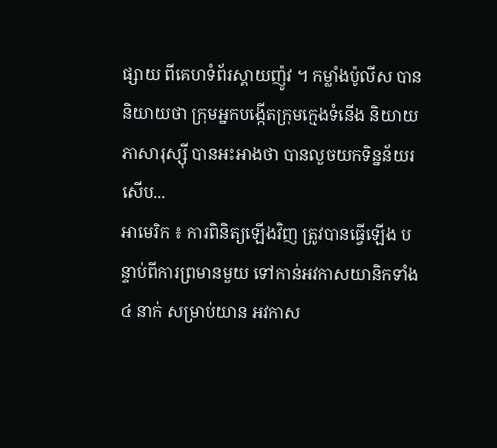ផ្សាយ ពីគេហទំព័រស្គាយញ៉ូវ ។ កម្លាំងប៉ូលីស បាននិយាយថា ក្រុមអ្នកបង្កើតក្រុមក្មេងទំនើង និយាយភាសារុស្ស៊ី បានអះអាងថា បានលួចយកទិន្នន័យរសើប...
អាមេរិក ៖ ការពិនិត្យឡើងវិញ ត្រូវបានធ្វើឡើង បន្ទាប់ពីការព្រមានមួយ ទៅកាន់អវកាសយានិកទាំង ៤ នាក់ សម្រាប់យាន អវកាស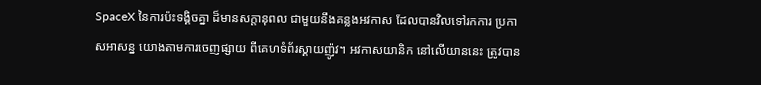SpaceX នៃការប៉ះទង្គិចគ្នា ដ៏មានសក្តានុពល ជាមួយនឹងគន្លងអវកាស ដែលបានវិលទៅរកការ ប្រកាសអាសន្ន យោងតាមការចេញផ្សាយ ពីគេហទំព័រស្គាយញ៉ូវ។ អវកាសយានិក នៅលើយាននេះ ត្រូវបាន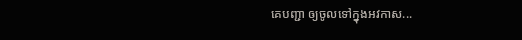គេបញ្ជា ឲ្យចូលទៅក្នុងអវកាស...